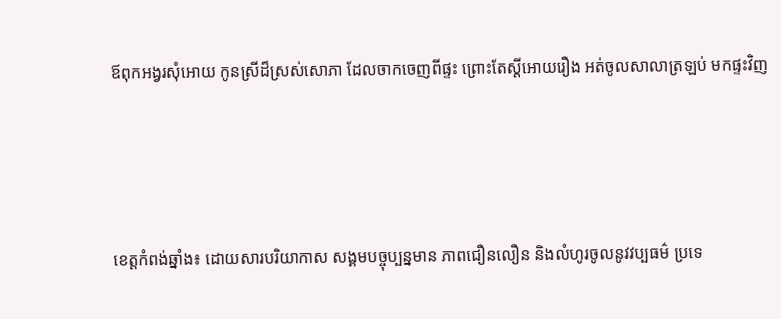ឪពុកអង្វរសុំអោយ កូនស្រីដ៏ស្រស់សោភា ដែលចាកចេញពីផ្ទះ ព្រោះតែស្តីអោយរឿង អត់ចូលសាលាត្រឡប់ មកផ្ទះវិញ




ខេត្តកំពង់ឆ្នាំង៖ ដោយសារបរិយាកាស សង្គមបច្ចុប្បន្នមាន ភាពជឿនលឿន និងលំហូរចូលនូវវប្បធម៌ ប្រទេ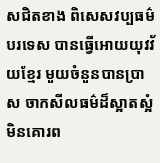សជិតខាង ពិសេសវប្បធម៌ បរទេស បានធ្វើអោយយុវវ័យខ្មែរ មួយចំនួនបានប្រាស ចាកសីលធម៌ដ៏ស្អាតស្អំ មិនគោរព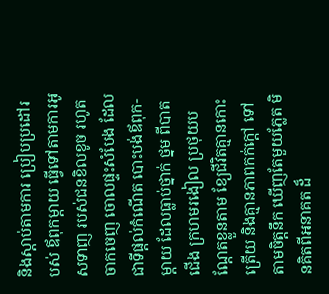និងស្តាប់តាមការ ប្រៀបប្រដៅរបស់ ឪពុកម្តាយ ធ្វើទៅតាមការអូសទាញ របស់ជនខិលខូច រហូតចាកចេញ ចោលផ្ទះសំបែង ដែលជាទីផ្តល់កំណើត បោះបង់ឪពុក-ម្តាយ ដែលធ្លាប់ថ្នាក់ ថ្នម ពីបាតជើង ក្រហមរងៀល ប្រថុយបណ្តែតខ្លួនតាម ខ្យែជីវិតគ្មានកោះត្រើយ និងគ្មានភាពកក់ក្តៅ ទៅតាមចិត្តនឹក ឃើញតែមួយភ្លែត មិនគិតពីអនាគត ដ៏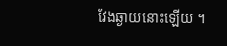វែងឆ្ងាយនោះឡើយ ។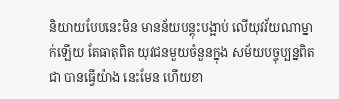និយាយបែបនេះមិន មានន័យបន្តុះបង្អាប់ លើយុវវ័យណាម្នាក់ឡើយ តែធាតុពិត យុវជនមួយចំនួនក្នុង សម័យបច្ចុប្បន្នពិតជា បានធ្វើយ៉ាង នេះមែន ហើយខា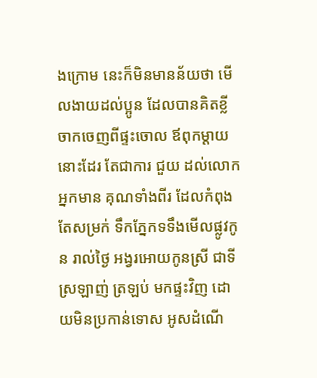ងក្រោម នេះក៏មិនមានន័យថា មើលងាយដល់ប្អូន ដែលបានគិតខ្លី ចាកចេញពីផ្ទះចោល ឪពុកម្តាយនោះដែរ តែជាការ ជួយ ដល់លោកអ្នកមាន គុណទាំងពីរ ដែលកំពុងតែសម្រក់ ទឹកភ្នែកទទឹងមើលផ្លូវកូន រាល់ថ្ងៃ អង្វរអោយកូនស្រី ជាទីស្រឡាញ់ ត្រឡប់ មកផ្ទះវិញ ដោយមិនប្រកាន់ទោស អូសដំណើ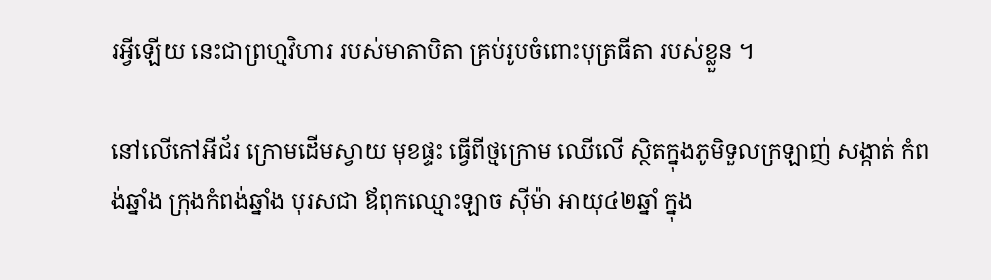រអ្វីឡើយ នេះជាព្រហ្មវិហារ របស់មាតាបិតា គ្រប់រូបចំពោះបុត្រធីតា របស់ខ្លួន ។

នៅលើកៅអីជ័រ ក្រោមដើមស្វាយ មុខផ្ទះ ធ្វើពីថ្មក្រោម ឈើលើ ស្ថិតក្នុងភូមិទួលក្រឡាញ់ សង្កាត់ កំពង់ឆ្នាំង ក្រុងកំពង់ឆ្នាំង បុរសជា ឪពុកឈ្មោះឡាច ស៊ីម៉ា អាយុ៤២ឆ្នាំ ក្នុង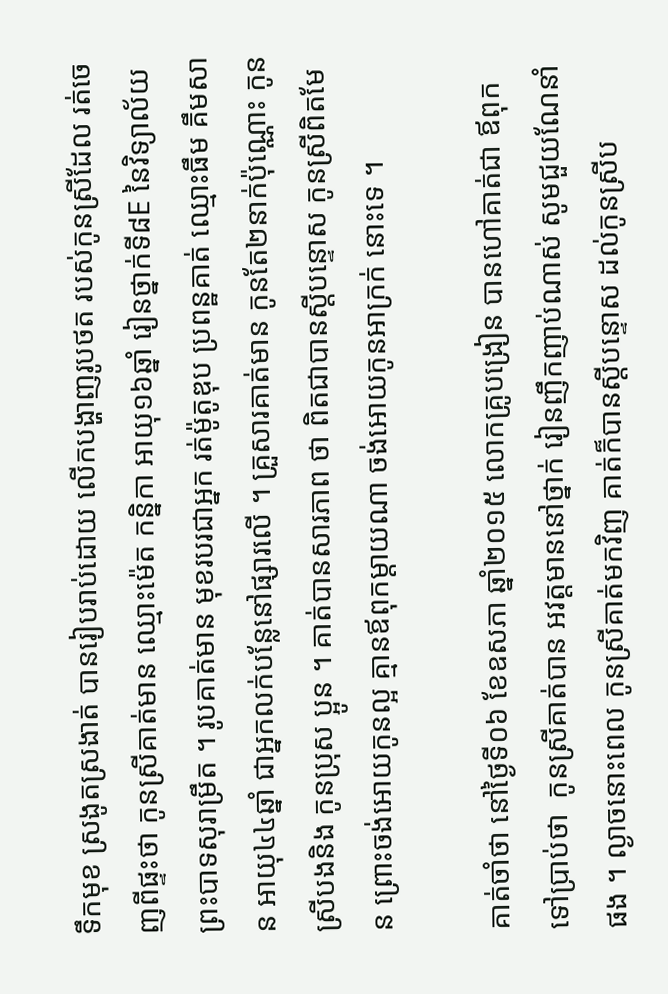ទឹកមុខ ស្រងូតស្រងាត់ បានរៀបរាប់ដោយ លើកបង្ហាញរូបថត របស់កូនស្រីដែល រត់ចេញពីផ្ទះថា កូនស្រីគាត់មាន ឈ្មោះម៉េត កន្និកា អាយុ១៦ឆ្នាំ រៀនថ្នាក់ទី៨E នៃវិទ្យាល័យព្រះបាទសុរាម្រឹត ។ រូបគាត់មាន មុខរបរជាអ្នក រត់ម៉ូតូឌុប ប្រពន្ឋគាត់ ឈ្មោះធឹម គឹមសាន អាយុ៤៤ឆ្នាំ ជាអ្នកលក់បន្លែនៅផ្សារលើ ។ គ្រួសារគាត់មាន កូនតែ២នាក់ប៉ុណ្ណោះ កូនស្រីបងនិង កូនប្រុស ប្អូន ។ គាត់បានសារភាព ថា ពិតជាបានស្តីបន្ទោស កូនស្រីពិតមែន ព្រោះចង់អោយកូនល្អ គ្មានឪពុកម្តាយណា ចង់អោយកូនអាក្រក់ នោះទេ ។

គាត់ចាំថា នៅថ្ងៃទី០៦ ខែឧសភា ឆ្នាំ២០១៥ លោកគ្រូបង្រៀន បានហៅគាត់ជា ឪពុកទៅប្រាប់ថា  កូនស្រីគាត់បាន អវត្តមាននៅថ្នាក់ រៀនញឹកញាប់ណាស់ សូមជួយណែនាំផង ។ ល្ងាចនោះពេល កូនស្រីគាត់មកវិញ គាត់ក៏បានស្តីបន្ទោស ដល់កូនស្រីប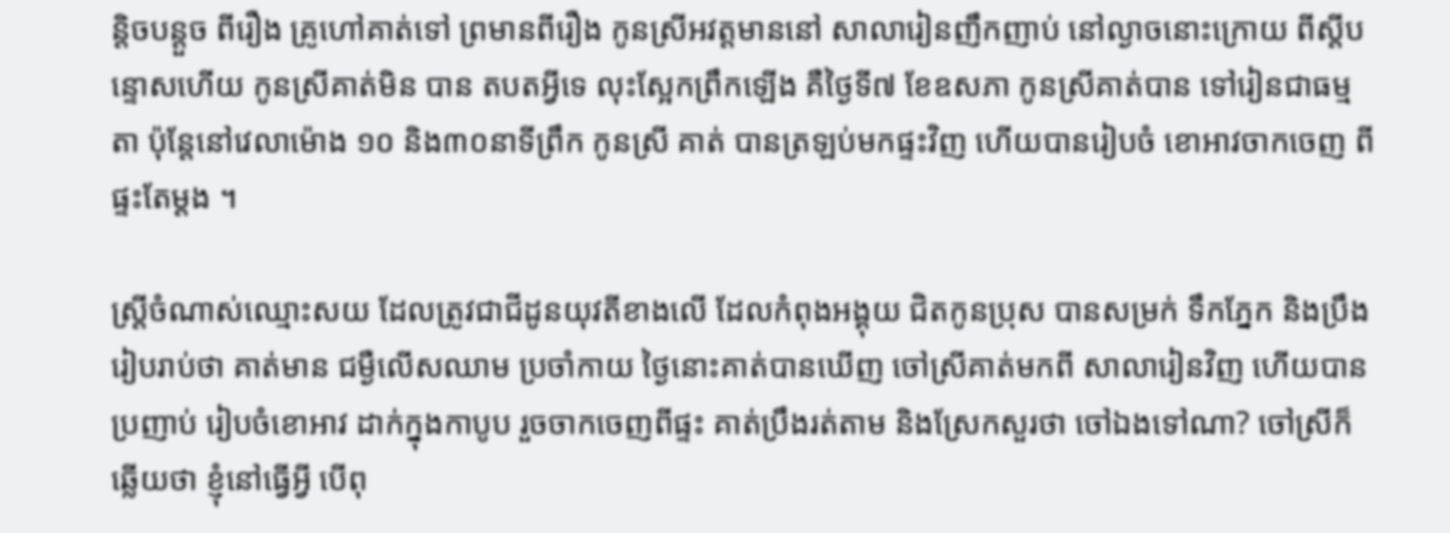ន្តិចបន្តួច ពីរឿង គ្រូហៅគាត់ទៅ ព្រមានពីរឿង កូនស្រីអវត្តមាននៅ សាលារៀនញឹកញាប់ នៅល្ងាចនោះក្រោយ ពីស្តីបន្ទោសហើយ កូនស្រីគាត់មិន បាន តបតអ្វីទេ លុះស្អែកព្រឹកឡើង គឺថ្ងៃទី៧ ខែឧសភា កូនស្រីគាត់បាន ទៅរៀនជាធម្មតា ប៉ុន្តែនៅវេលាម៉ោង ១០ និង៣០នាទីព្រឹក កូនស្រី គាត់ បានត្រឡប់មកផ្ទះវិញ ហើយបានរៀបចំ ខោអាវចាកចេញ ពីផ្ទះតែម្តង ។

ស្ត្រីចំណាស់ឈ្មោះសយ ដែលត្រូវជាជីដូនយុវតីខាងលើ ដែលកំពុងអង្គុយ ជិតកូនប្រុស បានសម្រក់ ទឹកភ្នែក និងប្រឹងរៀបរាប់ថា គាត់មាន ជម្ងឺលើសឈាម ប្រចាំកាយ ថ្ងៃនោះគាត់បានឃើញ ចៅស្រីគាត់មកពី សាលារៀនវិញ ហើយបានប្រញាប់ រៀបចំខោអាវ ដាក់ក្នុងកាបូប រួចចាកចេញពីផ្ទះ គាត់ប្រឹងរត់តាម និងស្រែកសួរថា ចៅឯងទៅណា? ចៅស្រីក៏ឆ្លើយថា ខ្ញុំនៅធ្វើអ្វី បើពុ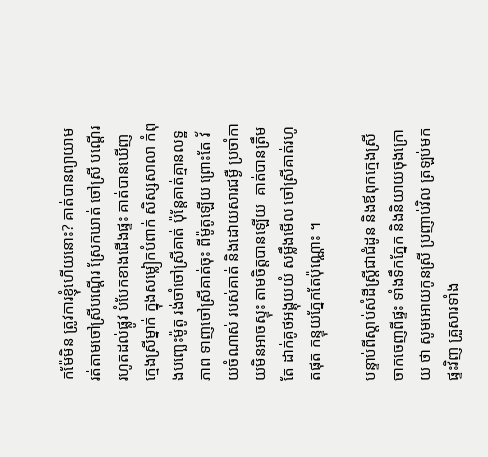កម៉ែមិន ត្រូវការខ្ញុំហើយនោះ? គាត់បានព្យាយាម រត់តាមចៅស្រីបណ្តើរ ស្រែកឃាត់ ចៅស្រី បណ្តើរ រហូតដល់ផ្លូវ បំបែកខាងជើងផ្ទះ គាត់បានឃើញ ក្មេងស្រីម្នាក់ ក្នុងសម្លៀកបំពាក់ សិស្សសាលា កំពុងបញ្ឆេះម៉ូតូ រង់ចាំចៅស្រីគាត់ ប៉ុន្តែគាត់គ្មានលទ្ឋភាព ទាញចៅស្រីគាត់ចុះ ពីម៉ូតូឡើយ ព្រោះតែ វ័យចំណាស់ របស់គាត់ និងដោយសារជម្ងឺ ប្រចាំកាយមិនអាចស្ទុះ តាមចិត្តបានឡើយ  គាត់បានត្រឹមតែ ដាក់គូថអង្គុយយំ សម្លឹងមើល ចៅស្រីគាត់រហូតផុត កន្ទុយភ្នែកតែប៉ុណ្ណោះ ។

បន្ទាប់ពីស្តាប់សំដីស្រី្តជាជំដូន និងឪពុកក្មេងស្រី ចាកចេញពីផ្ទះ ទាំងទឹកភែ្នក និងនិយាយចុងក្រោយ ថា សូមអោយកូនស្រី ប្រញាប់វិល ត្រឡប់មកផ្ទះវិញ គ្រួសារទាំង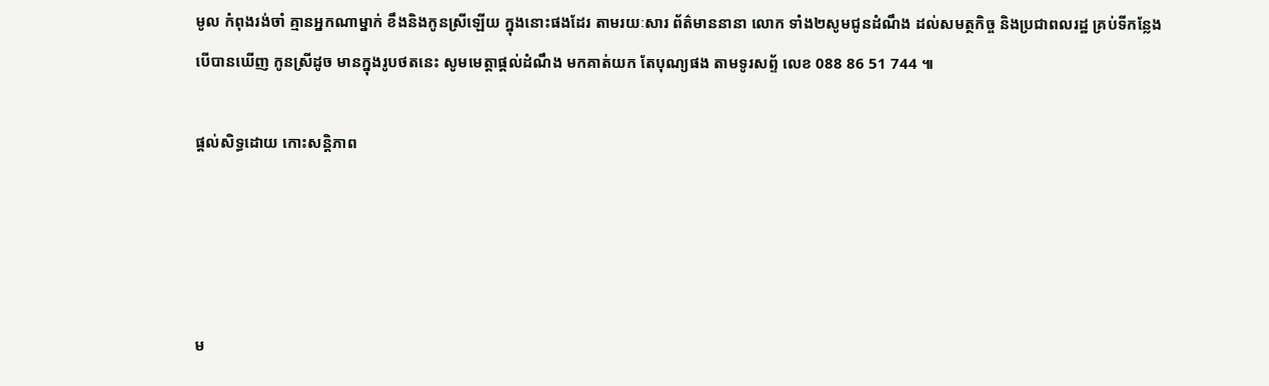មូល កំពុងរង់ចាំ គ្មានអ្នកណាម្នាក់ ខឹងនិងកូនស្រីឡើយ ក្នុងនោះផងដែរ តាមរយៈសារ ព័ត៌មាននានា លោក ទាំង២សូមជូនដំណឹង ដល់សមត្ថកិច្ច និងប្រជាពលរដ្ឋ គ្រប់ទីកន្លែង បើបានឃើញ កូនស្រីដូច មានក្នុងរូបថតនេះ សូមមេត្តាផ្តល់ដំណឹង មកគាត់យក តែបុណ្យផង តាមទូរសព្ទ័ លេខ 088 86 51 744 ៕

ផ្តល់សិទ្ធដោយ កោះសន្តិភាព




ម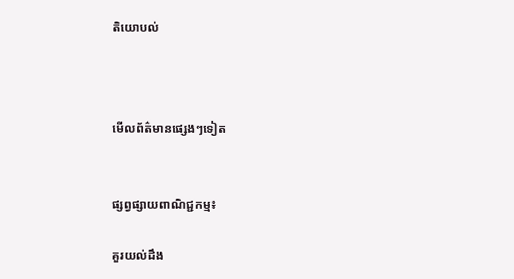តិយោបល់



មើលព័ត៌មានផ្សេងៗទៀត


ផ្សព្វផ្សាយពាណិជ្ជកម្ម៖

គួរយល់ដឹង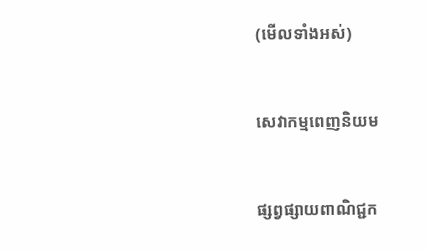(មើលទាំងអស់)



សេវាកម្មពេញនិយម



ផ្សព្វផ្សាយពាណិជ្ជក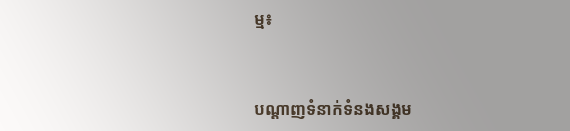ម្ម៖


បណ្តាញទំនាក់ទំនងសង្គម